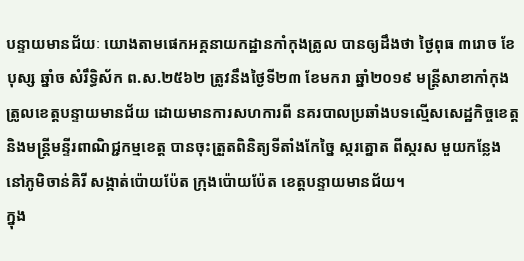បន្ទាយមានជ័យៈ យោងតាមផេកអគ្គនាយកដ្ឋានកាំកុងត្រូល បានឲ្យដឹងថា ថ្ងៃពុធ ៣រោច ខែបុស្ស ឆ្នាំច សំរឹទ្ធិស័ក ព.ស.២៥៦២ ត្រូវនឹងថ្ងៃទី២៣ ខែមករា ឆ្នាំ២០១៩ មន្ត្រីសាខាកាំកុងត្រូលខេត្តបន្ទាយមានជ័យ ដោយមានការសហការពី នគរបាលប្រឆាំងបទល្មើសសេដ្ឋកិច្ចខេត្ត និងមន្ត្រីមន្ទីរពាណិជ្ជកម្មខេត្ត បានចុះត្រួតពិនិត្យទីតាំងកែច្នៃ ស្ករត្នោត ពីស្ករស មួយកន្លែង នៅភូមិចាន់គិរី សង្កាត់ប៉ោយប៉ែត ក្រុងប៉ោយប៉ែត ខេត្តបន្ទាយមានជ័យ។
ក្នុង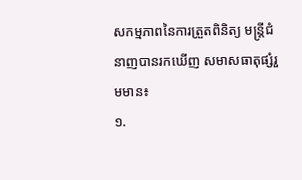សកម្មភាពនៃការត្រួតពិនិត្យ មន្ត្រីជំនាញបានរកឃើញ សមាសធាតុផ្សំរួមមាន៖
១.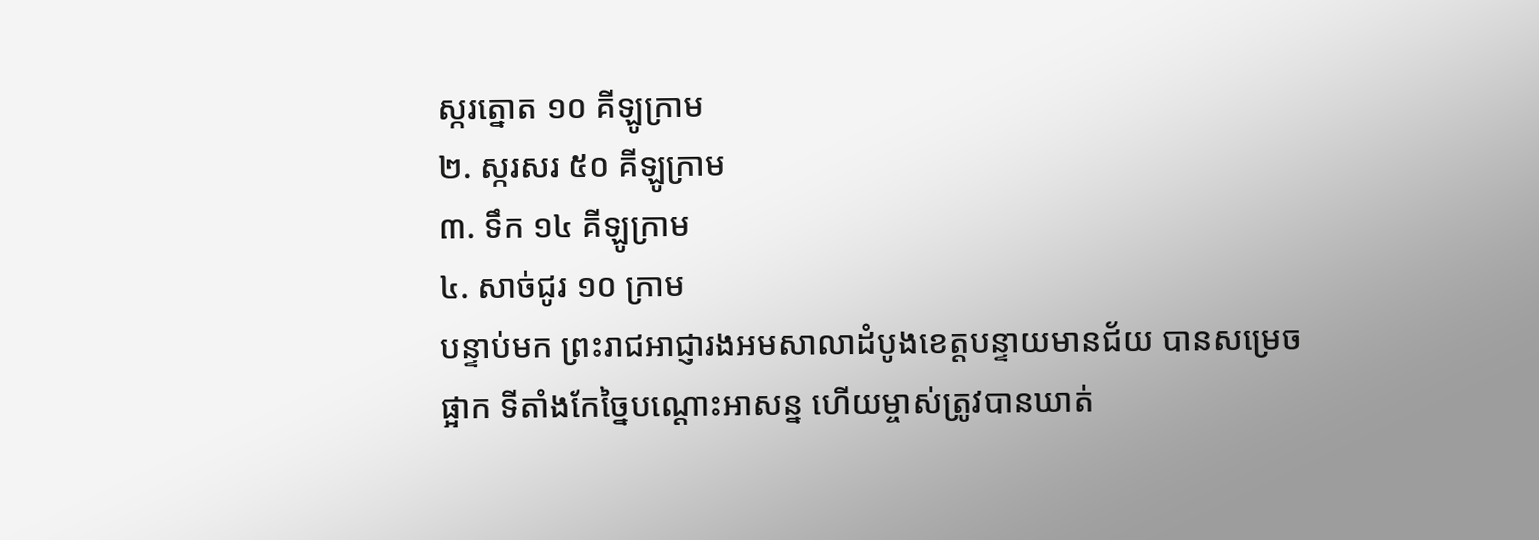ស្ករត្នោត ១០ គីឡូក្រាម
២. ស្ករសរ ៥០ គីឡូក្រាម
៣. ទឹក ១៤ គីឡូក្រាម
៤. សាច់ជូរ ១០ ក្រាម
បន្ទាប់មក ព្រះរាជអាជ្ញារងអមសាលាដំបូងខេត្តបន្ទាយមានជ័យ បានសម្រេចផ្អាក ទីតាំងកែច្នៃបណ្តោះអាសន្ន ហើយម្ចាស់ត្រូវបានឃាត់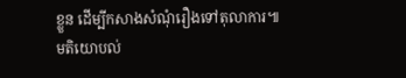ខ្លួន ដើម្បីកសាងសំណុំរឿងទៅតុលាការ៕
មតិយោបល់